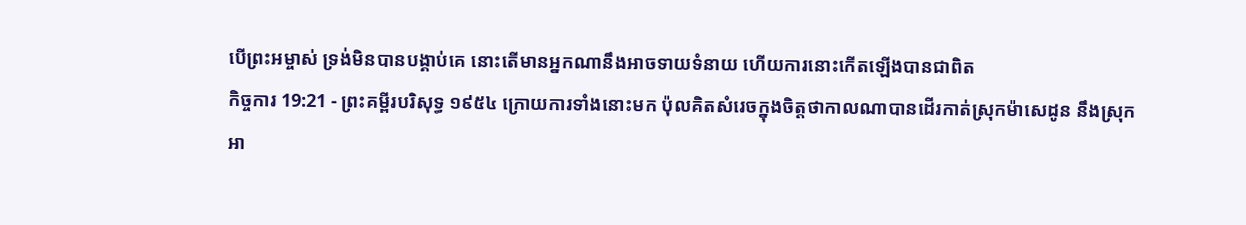បើព្រះអម្ចាស់ ទ្រង់មិនបានបង្គាប់គេ នោះតើមានអ្នកណានឹងអាចទាយទំនាយ ហើយការនោះកើតឡើងបានជាពិត
កិច្ចការ 19:21 - ព្រះគម្ពីរបរិសុទ្ធ ១៩៥៤ ក្រោយការទាំងនោះមក ប៉ុលគិតសំរេចក្នុងចិត្តថាកាលណាបានដើរកាត់ស្រុកម៉ាសេដូន នឹងស្រុកអា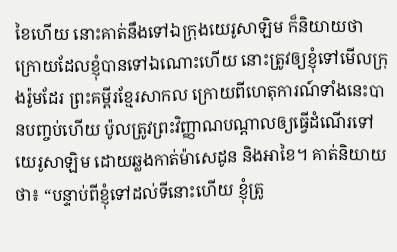ខៃហើយ នោះគាត់នឹងទៅឯក្រុងយេរូសាឡិម ក៏និយាយថា ក្រោយដែលខ្ញុំបានទៅឯណោះហើយ នោះត្រូវឲ្យខ្ញុំទៅមើលក្រុងរ៉ូមដែរ ព្រះគម្ពីរខ្មែរសាកល ក្រោយពីហេតុការណ៍ទាំងនេះបានបញ្ចប់ហើយ ប៉ូលត្រូវព្រះវិញ្ញាណបណ្ដាលឲ្យធ្វើដំណើរទៅយេរូសាឡិម ដោយឆ្លងកាត់ម៉ាសេដូន និងអាខៃ។ គាត់និយាយថា៖ “បន្ទាប់ពីខ្ញុំទៅដល់ទីនោះហើយ ខ្ញុំត្រូ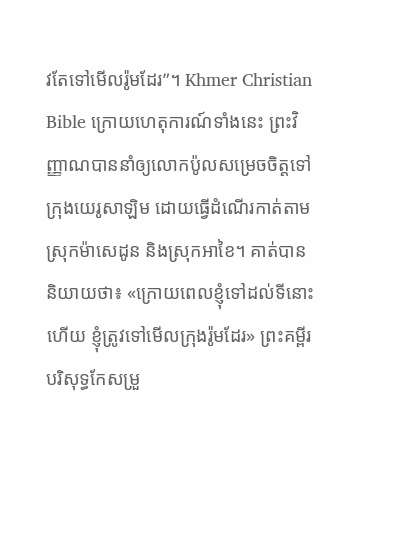វតែទៅមើលរ៉ូមដែរ”។ Khmer Christian Bible ក្រោយហេតុការណ៍ទាំងនេះ ព្រះវិញ្ញាណបាននាំឲ្យលោកប៉ូលសម្រេចចិត្ដទៅក្រុងយេរូសាឡិម ដោយធ្វើដំណើរកាត់តាមស្រុកម៉ាសេដូន និងស្រុកអាខៃ។ គាត់បាននិយាយថា៖ «ក្រោយពេលខ្ញុំទៅដល់ទីនោះហើយ ខ្ញុំត្រូវទៅមើលក្រុងរ៉ូមដែរ» ព្រះគម្ពីរបរិសុទ្ធកែសម្រួ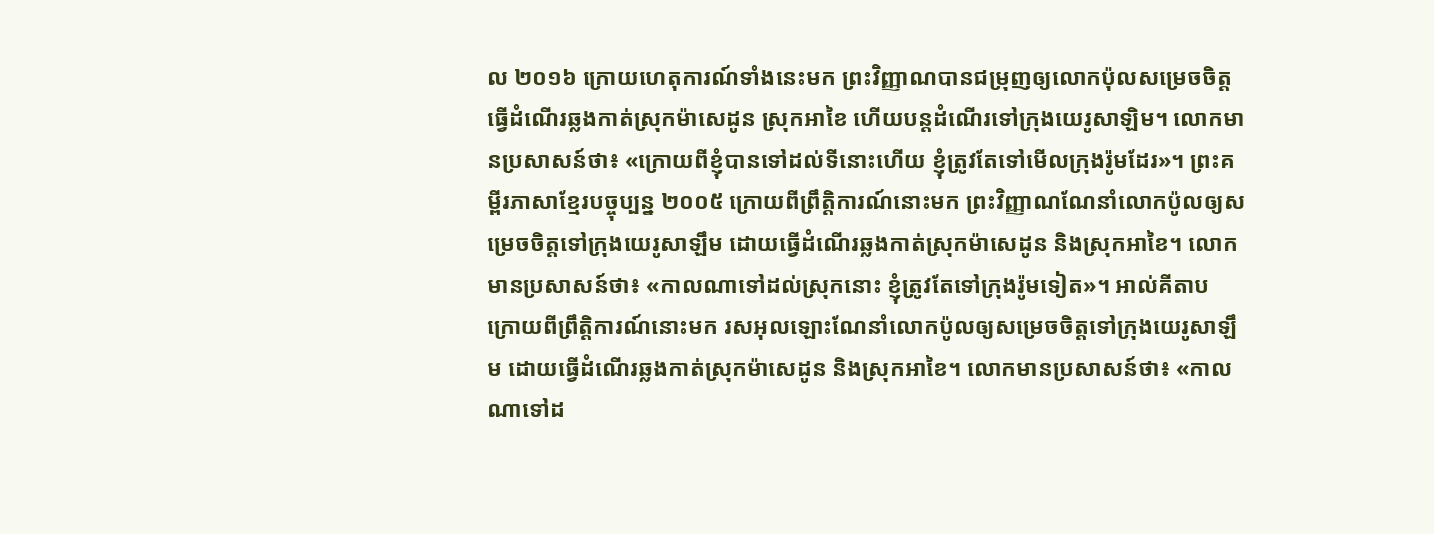ល ២០១៦ ក្រោយហេតុការណ៍ទាំងនេះមក ព្រះវិញ្ញាណបានជម្រុញឲ្យលោកប៉ុលសម្រេចចិត្តធ្វើដំណើរឆ្លងកាត់ស្រុកម៉ាសេដូន ស្រុកអាខៃ ហើយបន្តដំណើរទៅក្រុងយេរូសាឡិម។ លោកមានប្រសាសន៍ថា៖ «ក្រោយពីខ្ញុំបានទៅដល់ទីនោះហើយ ខ្ញុំត្រូវតែទៅមើលក្រុងរ៉ូមដែរ»។ ព្រះគម្ពីរភាសាខ្មែរបច្ចុប្បន្ន ២០០៥ ក្រោយពីព្រឹត្តិការណ៍នោះមក ព្រះវិញ្ញាណណែនាំលោកប៉ូលឲ្យសម្រេចចិត្តទៅក្រុងយេរូសាឡឹម ដោយធ្វើដំណើរឆ្លងកាត់ស្រុកម៉ាសេដូន និងស្រុកអាខៃ។ លោកមានប្រសាសន៍ថា៖ «កាលណាទៅដល់ស្រុកនោះ ខ្ញុំត្រូវតែទៅក្រុងរ៉ូមទៀត»។ អាល់គីតាប ក្រោយពីព្រឹត្ដិការណ៍នោះមក រសអុលឡោះណែនាំលោកប៉ូលឲ្យសម្រេចចិត្ដទៅក្រុងយេរូសាឡឹម ដោយធ្វើដំណើរឆ្លងកាត់ស្រុកម៉ាសេដូន និងស្រុកអាខៃ។ លោកមានប្រសាសន៍ថា៖ «កាលណាទៅដ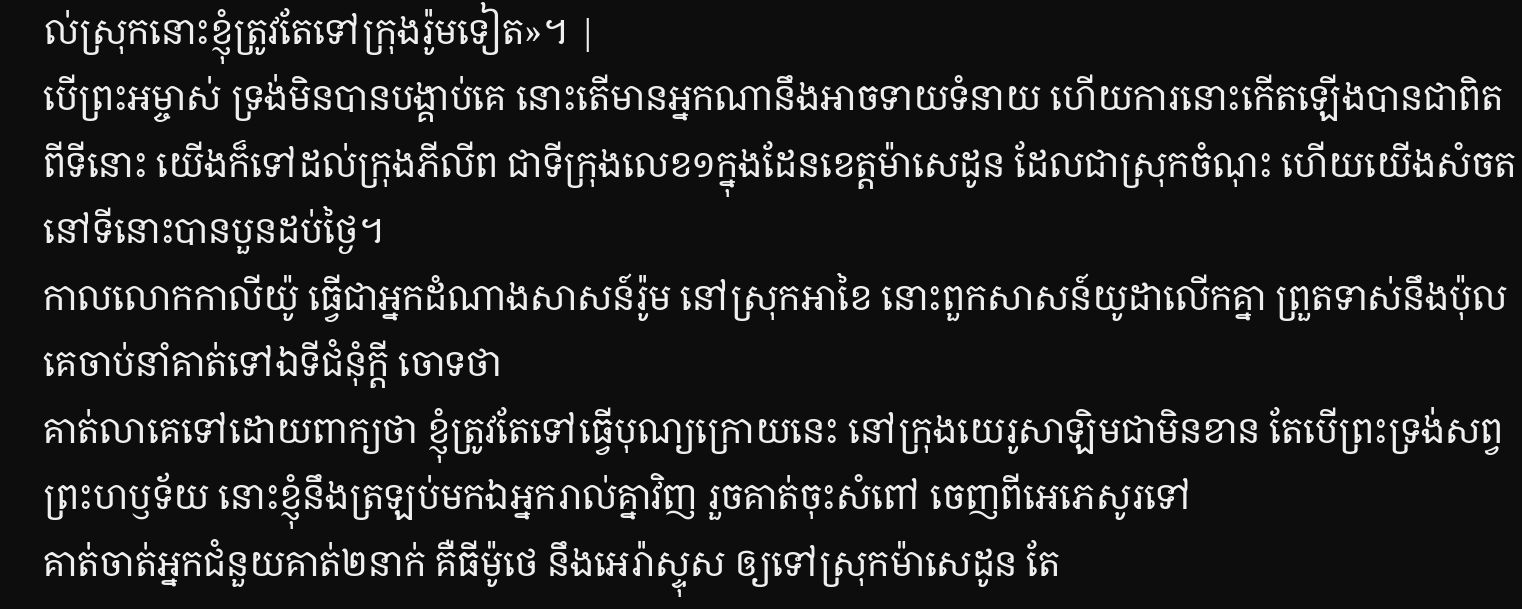ល់ស្រុកនោះខ្ញុំត្រូវតែទៅក្រុងរ៉ូមទៀត»។ |
បើព្រះអម្ចាស់ ទ្រង់មិនបានបង្គាប់គេ នោះតើមានអ្នកណានឹងអាចទាយទំនាយ ហើយការនោះកើតឡើងបានជាពិត
ពីទីនោះ យើងក៏ទៅដល់ក្រុងភីលីព ជាទីក្រុងលេខ១ក្នុងដែនខេត្តម៉ាសេដូន ដែលជាស្រុកចំណុះ ហើយយើងសំចតនៅទីនោះបានបួនដប់ថ្ងៃ។
កាលលោកកាលីយ៉ូ ធ្វើជាអ្នកដំណាងសាសន៍រ៉ូម នៅស្រុកអាខៃ នោះពួកសាសន៍យូដាលើកគ្នា ព្រួតទាស់នឹងប៉ុល គេចាប់នាំគាត់ទៅឯទីជំនុំក្តី ចោទថា
គាត់លាគេទៅដោយពាក្យថា ខ្ញុំត្រូវតែទៅធ្វើបុណ្យក្រោយនេះ នៅក្រុងយេរូសាឡិមជាមិនខាន តែបើព្រះទ្រង់សព្វព្រះហឫទ័យ នោះខ្ញុំនឹងត្រឡប់មកឯអ្នករាល់គ្នាវិញ រួចគាត់ចុះសំពៅ ចេញពីអេភេសូរទៅ
គាត់ចាត់អ្នកជំនួយគាត់២នាក់ គឺធីម៉ូថេ នឹងអេរ៉ាស្ទុស ឲ្យទៅស្រុកម៉ាសេដូន តែ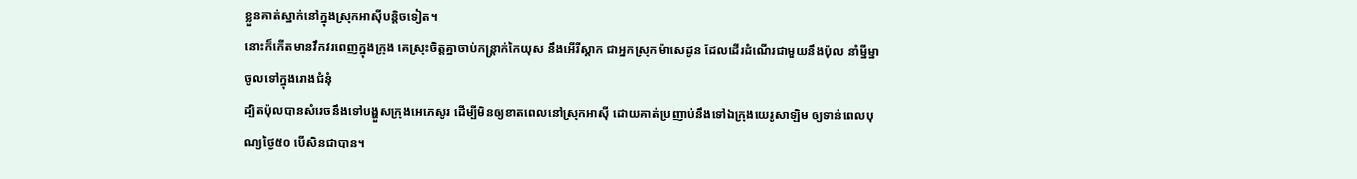ខ្លួនគាត់ស្នាក់នៅក្នុងស្រុកអាស៊ីបន្តិចទៀត។
នោះក៏កើតមានវឹកវរពេញក្នុងក្រុង គេស្រុះចិត្តគ្នាចាប់កន្ត្រាក់កៃយុស នឹងអើរីស្តាក ជាអ្នកស្រុកម៉ាសេដូន ដែលដើរដំណើរជាមួយនឹងប៉ុល នាំម្នីម្នាចូលទៅក្នុងរោងជំនុំ
ដ្បិតប៉ុលបានសំរេចនឹងទៅបង្ហួសក្រុងអេភេសូរ ដើម្បីមិនឲ្យខាតពេលនៅស្រុកអាស៊ី ដោយគាត់ប្រញាប់នឹងទៅឯក្រុងយេរូសាឡិម ឲ្យទាន់ពេលបុណ្យថ្ងៃ៥០ បើសិនជាបាន។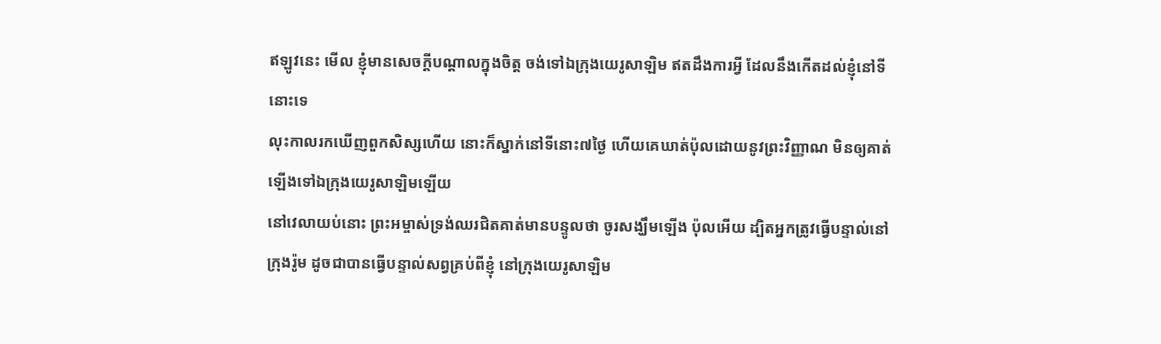ឥឡូវនេះ មើល ខ្ញុំមានសេចក្ដីបណ្តាលក្នុងចិត្ត ចង់ទៅឯក្រុងយេរូសាឡិម ឥតដឹងការអ្វី ដែលនឹងកើតដល់ខ្ញុំនៅទីនោះទេ
លុះកាលរកឃើញពួកសិស្សហើយ នោះក៏ស្នាក់នៅទីនោះ៧ថ្ងៃ ហើយគេឃាត់ប៉ុលដោយនូវព្រះវិញ្ញាណ មិនឲ្យគាត់ឡើងទៅឯក្រុងយេរូសាឡិមឡើយ
នៅវេលាយប់នោះ ព្រះអម្ចាស់ទ្រង់ឈរជិតគាត់មានបន្ទូលថា ចូរសង្ឃឹមឡើង ប៉ុលអើយ ដ្បិតអ្នកត្រូវធ្វើបន្ទាល់នៅក្រុងរ៉ូម ដូចជាបានធ្វើបន្ទាល់សព្វគ្រប់ពីខ្ញុំ នៅក្រុងយេរូសាឡិម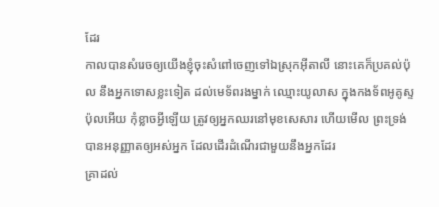ដែរ
កាលបានសំរេចឲ្យយើងខ្ញុំចុះសំពៅចេញទៅឯស្រុកអ៊ីតាលី នោះគេក៏ប្រគល់ប៉ុល នឹងអ្នកទោសខ្លះទៀត ដល់មេទ័ពរងម្នាក់ ឈ្មោះយូលាស ក្នុងកងទ័ពអូគូស្ទ
ប៉ុលអើយ កុំខ្លាចអ្វីឡើយ ត្រូវឲ្យអ្នកឈរនៅមុខសេសារ ហើយមើល ព្រះទ្រង់បានអនុញ្ញាតឲ្យអស់អ្នក ដែលដើរដំណើរជាមួយនឹងអ្នកដែរ
គ្រាដល់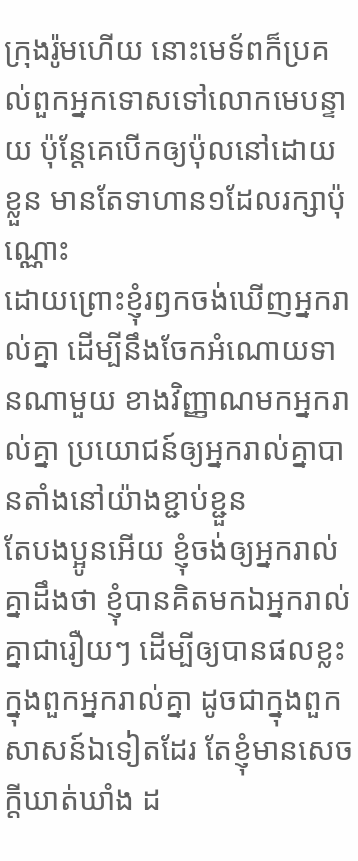ក្រុងរ៉ូមហើយ នោះមេទ័ពក៏ប្រគល់ពួកអ្នកទោសទៅលោកមេបន្ទាយ ប៉ុន្តែគេបើកឲ្យប៉ុលនៅដោយខ្លួន មានតែទាហាន១ដែលរក្សាប៉ុណ្ណោះ
ដោយព្រោះខ្ញុំរឭកចង់ឃើញអ្នករាល់គ្នា ដើម្បីនឹងចែកអំណោយទានណាមួយ ខាងវិញ្ញាណមកអ្នករាល់គ្នា ប្រយោជន៍ឲ្យអ្នករាល់គ្នាបានតាំងនៅយ៉ាងខ្ជាប់ខ្ជួន
តែបងប្អូនអើយ ខ្ញុំចង់ឲ្យអ្នករាល់គ្នាដឹងថា ខ្ញុំបានគិតមកឯអ្នករាល់គ្នាជារឿយៗ ដើម្បីឲ្យបានផលខ្លះ ក្នុងពួកអ្នករាល់គ្នា ដូចជាក្នុងពួកសាសន៍ឯទៀតដែរ តែខ្ញុំមានសេចក្ដីឃាត់ឃាំង ដ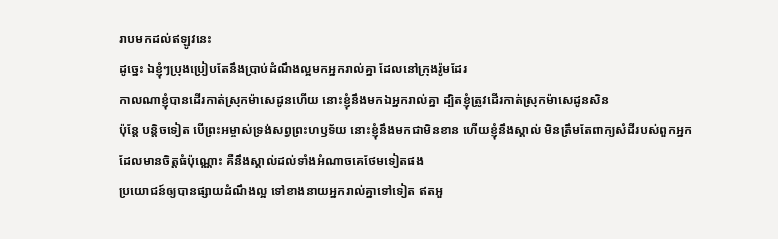រាបមកដល់ឥឡូវនេះ
ដូច្នេះ ឯខ្ញុំៗប្រុងប្រៀបតែនឹងប្រាប់ដំណឹងល្អមកអ្នករាល់គ្នា ដែលនៅក្រុងរ៉ូមដែរ
កាលណាខ្ញុំបានដើរកាត់ស្រុកម៉ាសេដូនហើយ នោះខ្ញុំនឹងមកឯអ្នករាល់គ្នា ដ្បិតខ្ញុំត្រូវដើរកាត់ស្រុកម៉ាសេដូនសិន
ប៉ុន្តែ បន្តិចទៀត បើព្រះអម្ចាស់ទ្រង់សព្វព្រះហឫទ័យ នោះខ្ញុំនឹងមកជាមិនខាន ហើយខ្ញុំនឹងស្គាល់ មិនត្រឹមតែពាក្យសំដីរបស់ពួកអ្នកដែលមានចិត្តធំប៉ុណ្ណោះ គឺនឹងស្គាល់ដល់ទាំងអំណាចគេថែមទៀតផង
ប្រយោជន៍ឲ្យបានផ្សាយដំណឹងល្អ ទៅខាងនាយអ្នករាល់គ្នាទៅទៀត ឥតអួ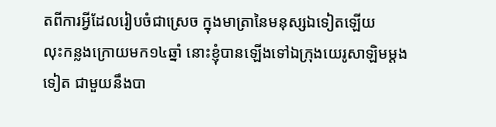តពីការអ្វីដែលរៀបចំជាស្រេច ក្នុងមាត្រានៃមនុស្សឯទៀតឡើយ
លុះកន្លងក្រោយមក១៤ឆ្នាំ នោះខ្ញុំបានឡើងទៅឯក្រុងយេរូសាឡិមម្តងទៀត ជាមួយនឹងបា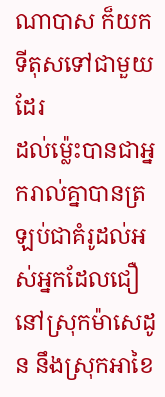ណាបាស ក៏យកទីតុសទៅជាមួយដែរ
ដល់ម៉្លេះបានជាអ្នករាល់គ្នាបានត្រឡប់ជាគំរូដល់អស់អ្នកដែលជឿនៅស្រុកម៉ាសេដូន នឹងស្រុកអាខៃ